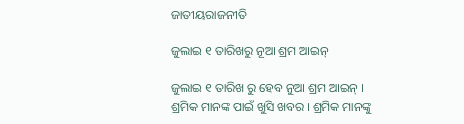ଜାତୀୟରାଜନୀତି

ଜୁଲାଇ ୧ ତାରିଖରୁ ନୂଆ ଶ୍ରମ ଆଇନ୍

ଜୁଲାଇ ୧ ତାରିଖ ରୁ ହେବ ନୁଆ ଶ୍ରମ ଆଇନ୍ । ଶ୍ରମିକ ମାନଙ୍କ ପାଇଁ ଖୁସି ଖବର । ଶ୍ରମିକ ମାନଙ୍କୁ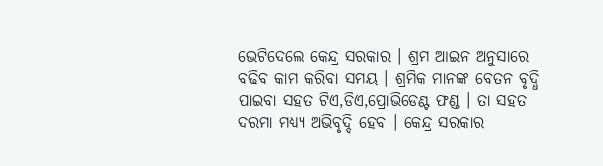ଭେଟିଦେଲେ କେନ୍ଦ୍ର ସରକାର । ଶ୍ରମ ଆଇନ ଅନୁସାରେ ବଢିବ କାମ କରିବା ସମୟ । ଶ୍ରମିକ ମାନଙ୍କ ବେତନ ବୃଦ୍ଧି ପାଇବା ସହତ ଟିଏ,ଡିଏ,ପ୍ରୋଭିଡେଣ୍ଟ ଫଣ୍ଡ । ତା ସହତ ଦରମା ମଧ୍ୟ୍ୟ ଅଭିବୃଦ୍ଦି ହେବ । କେନ୍ଦ୍ର ସରକାର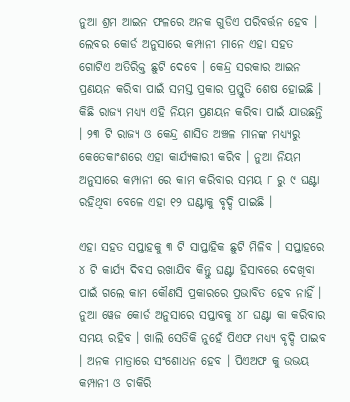ନୁଆ ଶ୍ରମ ଆଇନ ଫଳରେ ଅନକ ଗୁଡିଏ ପରିବର୍ତ୍ତନ ହେବ । ଲେବର କୋର୍ଡ ଅନୁସାରେ କମ୍ପାନୀ ମାନେ ଏହା ସହତ ଗୋଟିଏ ଅତିରିକ୍ତ ଛୁଟି ଦେବେ । କେନ୍ଦ୍ର ସରକାର ଆଇନ ପ୍ରଣୟନ କରିବା ପାଇଁ ସମସ୍ତ ପ୍ରକାର ପ୍ରସ୍ତୁତି ଶେଷ ହୋଇଛି । କିଛି ରାଜ୍ୟ ମଧ୍ୟ୍ୟ ଏହି ନିୟମ ପ୍ରଣୟନ କରିବା ପାଇଁ ଯାଉଛନ୍ତି । ୨୩ ଟି ରାଜ୍ୟ ଓ କେନ୍ଦ୍ର ଶାସିତ ଅଞ୍ଚଳ ମାନଙ୍କ ମଧ୍ୟ୍ୟରୁ କେତେକାଂଶରେ ଏହା କାର୍ଯ୍ୟକାରୀ କରିବ । ନୁଆ ନିୟମ ଅନୁସାରେ କମ୍ପାନୀ ରେ କାମ କରିବାର ସମୟ ୮ ରୁ ୯ ଘଣ୍ଟା ରହିଥିବା ବେଳେ ଏହା ୧୨ ଘଣ୍ଟାକୁ ବୃଦ୍ଦି ପାଇଛି ।

ଏହା ସହତ ସପ୍ତାହକୁ ୩ ଟି ସାପ୍ତାହିକ ଛୁଟି ମିଳିବ । ସପ୍ତାହରେ ୪ ଟି କାର୍ଯ୍ୟ ଦିବସ ରଖାଯିବ କିନ୍ତୁ ଘଣ୍ଟା ହିସାବରେ ଦେଖିବା ପାଇଁ ଗଲେ କାମ କୌଣସି ପ୍ରକାରରେ ପ୍ରଭାବିତ ହେବ ନାହିଁ । ନୁଆ ୱେଜ କୋର୍ଡ ଅନୁସାରେ ସପ୍ତାବକୁ ୪୮ ଘଣ୍ଟା କା କରିବାର ସମୟ ରହିବ । ଖାଲି ସେତିକି ନୁହେଁ ପିଏଫ ମଧ୍ୟ୍ୟ ବୃଦ୍ଦି ପାଇବ । ଅନକ ମାତ୍ରାରେ ସଂଶୋଧନ ହେବ । ପିଏଅଫ କୁ ଉଭୟ କମ୍ପାନୀ ଓ ଚାକିରି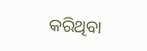କରିଥିବା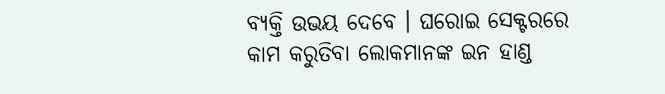ବ୍ୟକ୍ତି ଉଭୟ ଦେବେ । ଘରୋଇ ସେକ୍ଟରରେ କାମ କରୁତିବା ଲୋକମାନଙ୍କ ଇନ ହାଣ୍ଡ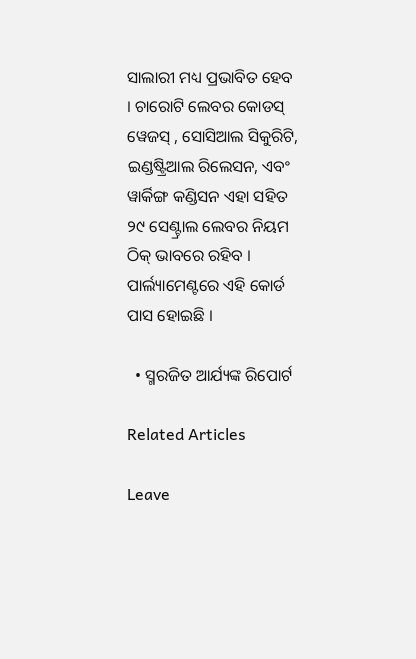ସାଲାରୀ ମଧ୍ୟ ପ୍ରଭାବିତ ହେବ । ଚାରୋଟି ଲେବର କୋଡସ୍ ୱେଜସ୍ , ସୋସିଆଲ ସିକୁରିଟି, ଇଣ୍ଡଷ୍ଟ୍ରିଆଲ ରିଲେସନ, ଏବଂ ୱାର୍କିଙ୍ଗ କଣ୍ଡିସନ ଏହା ସହିତ ୨୯ ସେଣ୍ଟ୍ରାଲ ଲେବର ନିୟମ ଠିକ୍ ଭାବରେ ରହିବ । ପାର୍ଲ୍ୟାମେଣ୍ଟରେ ଏହି କୋର୍ଡ ପାସ ହୋଇଛି ।

  • ସ୍ମରଜିତ ଆର୍ଯ୍ୟଙ୍କ ରିପୋର୍ଟ

Related Articles

Leave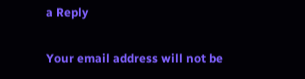a Reply

Your email address will not be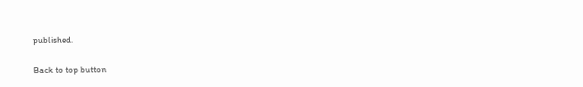published.

Back to top button